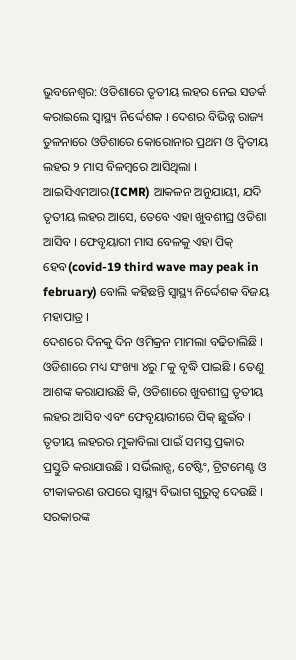ଭୁବନେଶ୍ବର: ଓଡିଶାରେ ତୃତୀୟ ଲହର ନେଇ ସତର୍କ କରାଇଲେ ସ୍ବାସ୍ଥ୍ୟ ନିର୍ଦ୍ଦେଶକ । ଦେଶର ବିଭିନ୍ନ ରାଜ୍ୟ ତୁଳନାରେ ଓଡିଶାରେ କୋରୋନାର ପ୍ରଥମ ଓ ଦ୍ବିତୀୟ ଲହର ୨ ମାସ ବିଳମ୍ବରେ ଆସିଥିଲା । ଆଇସିଏମଆର(ICMR) ଆକଳନ ଅନୁଯାୟୀ, ଯଦି ତୃତୀୟ ଲହର ଆସେ, ତେବେ ଏହା ଖୁବଶୀଘ୍ର ଓଡିଶା ଆସିବ । ଫେବୃୟାରୀ ମାସ ବେଳକୁ ଏହା ପିକ୍ ହେବ(covid-19 third wave may peak in february) ବୋଲି କହିଛନ୍ତି ସ୍ବାସ୍ଥ୍ୟ ନିର୍ଦ୍ଦେଶକ ବିଜୟ ମହାପାତ୍ର ।
ଦେଶରେ ଦିନକୁ ଦିନ ଓମିକ୍ରନ ମାମଲା ବଢିଚାଲିଛି । ଓଡିଶାରେ ମଧ୍ୟ ସଂଖ୍ୟା ୪ରୁ ୮କୁ ବୃଦ୍ଧି ପାଇଛି । ତେଣୁ ଆଶଙ୍କ କରାଯାଉଛି କି, ଓଡିଶାରେ ଖୁବଶୀଘ୍ର ତୃତୀୟ ଲହର ଆସିବ ଏବଂ ଫେବୃୟାରୀରେ ପିକ୍ ଛୁଇଁବ । ତୃତୀୟ ଲହରର ମୁକାବିଲା ପାଇଁ ସମସ୍ତ ପ୍ରକାର ପ୍ରସ୍ତୁତି କରାଯାଉଛି । ସର୍ଭିଲାନ୍ସ, ଟେଷ୍ଟିଂ, ଟ୍ରିଟମେଣ୍ଟ ଓ ଟୀକାକରଣ ଉପରେ ସ୍ବାସ୍ଥ୍ୟ ବିଭାଗ ଗୁରୁତ୍ବ ଦେଉଛି ।
ସରକାରଙ୍କ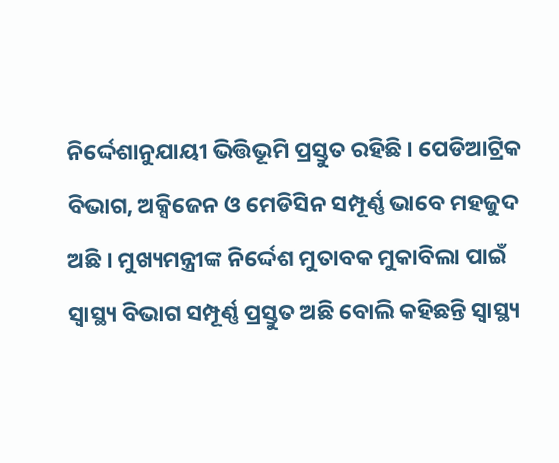ନିର୍ଦ୍ଦେଶାନୁଯାୟୀ ଭିତ୍ତିଭୂମି ପ୍ରସ୍ତୁତ ରହିଛି । ପେଡିଆଟ୍ରିକ ବିଭାଗ, ଅକ୍ସିଜେନ ଓ ମେଡିସିନ ସମ୍ପୂର୍ଣ୍ଣ ଭାବେ ମହଜୁଦ ଅଛି । ମୁଖ୍ୟମନ୍ତ୍ରୀଙ୍କ ନିର୍ଦ୍ଦେଶ ମୁତାବକ ମୁକାବିଲା ପାଇଁ ସ୍ବାସ୍ଥ୍ୟ ବିଭାଗ ସମ୍ପୂର୍ଣ୍ଣ ପ୍ରସ୍ତୁତ ଅଛି ବୋଲି କହିଛନ୍ତି ସ୍ବାସ୍ଥ୍ୟ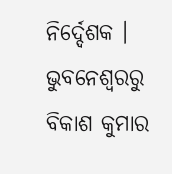ନିର୍ଦ୍ଦେଶକ ।
ଭୁବନେଶ୍ବରରୁ ବିକାଶ କୁମାର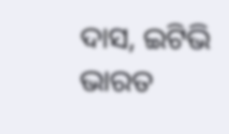ଦାସ, ଇଟିଭି ଭାରତ